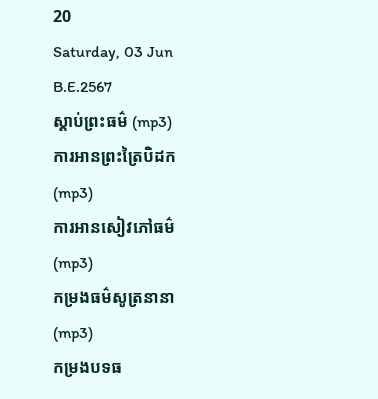20
Saturday, 03 Jun B.E.2567
ស្តាប់ព្រះធម៌ (mp3)
ការអានព្រះត្រៃបិដក (mp3)
ការអានសៀវភៅធម៌ (mp3)
កម្រងធម៌សូត្រនានា (mp3)
កម្រងបទធ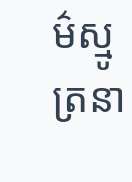ម៌ស្មូត្រនា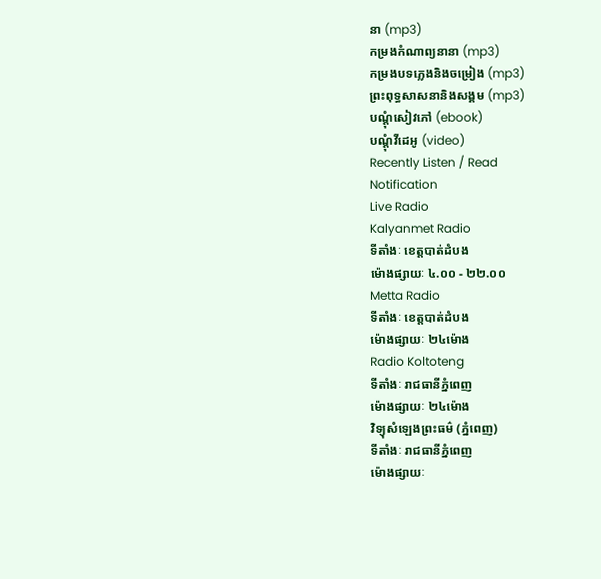នា (mp3)
កម្រងកំណាព្យនានា (mp3)
កម្រងបទភ្លេងនិងចម្រៀង (mp3)
ព្រះពុទ្ធសាសនានិងសង្គម (mp3)
បណ្តុំសៀវភៅ (ebook)
បណ្តុំវីដេអូ (video)
Recently Listen / Read
Notification
Live Radio
Kalyanmet Radio
ទីតាំងៈ ខេត្តបាត់ដំបង
ម៉ោងផ្សាយៈ ៤.០០ - ២២.០០
Metta Radio
ទីតាំងៈ ខេត្តបាត់ដំបង
ម៉ោងផ្សាយៈ ២៤ម៉ោង
Radio Koltoteng
ទីតាំងៈ រាជធានីភ្នំពេញ
ម៉ោងផ្សាយៈ ២៤ម៉ោង
វិទ្យុសំឡេងព្រះធម៌ (ភ្នំពេញ)
ទីតាំងៈ រាជធានីភ្នំពេញ
ម៉ោងផ្សាយៈ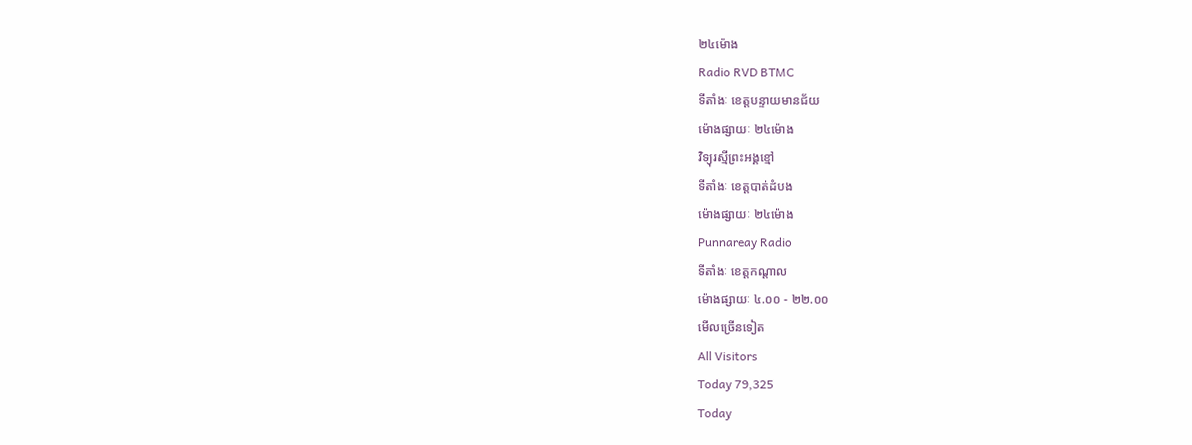២៤ម៉ោង
Radio RVD BTMC
ទីតាំងៈ ខេត្តបន្ទាយមានជ័យ
ម៉ោងផ្សាយៈ ២៤ម៉ោង
វិទ្យុរស្មីព្រះអង្គខ្មៅ
ទីតាំងៈ ខេត្តបាត់ដំបង
ម៉ោងផ្សាយៈ ២៤ម៉ោង
Punnareay Radio
ទីតាំងៈ ខេត្តកណ្តាល
ម៉ោងផ្សាយៈ ៤.០០ - ២២.០០
មើលច្រើនទៀត
All Visitors
Today 79,325
Today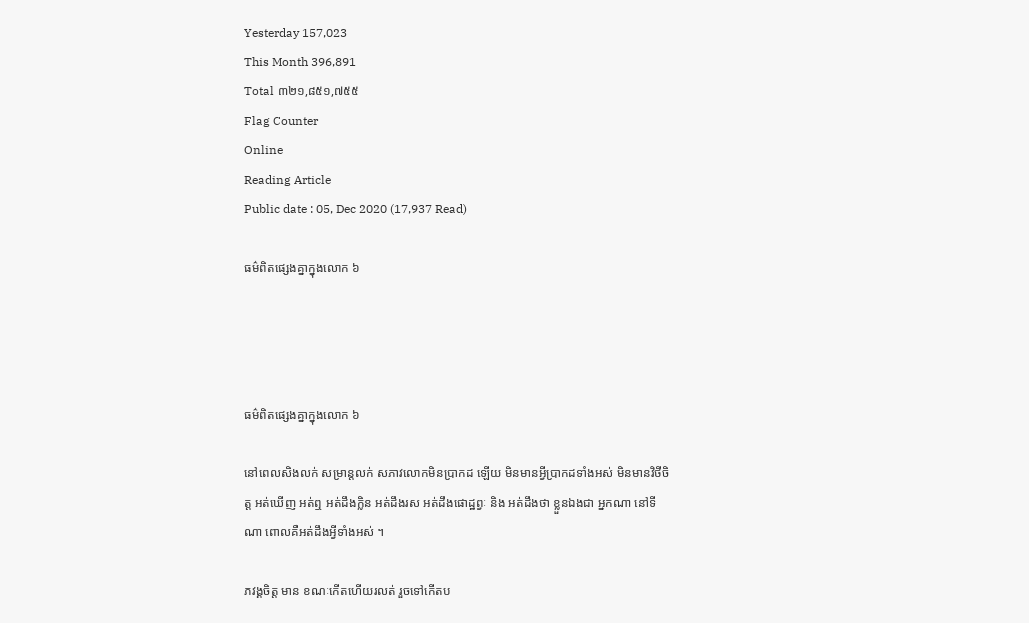Yesterday 157,023
This Month 396,891
Total ៣២១,៨៥១,៧៥៥
Flag Counter
Online
Reading Article
Public date : 05, Dec 2020 (17,937 Read)

ធម៌ពិតផ្សេងគ្នាក្នុងលោក ៦




ធម៌ពិតផ្សេងគ្នាក្នុងលោក ៦

នៅពេលសិងលក់ សម្រាន្តលក់ សភាវលោកមិនប្រាកដ ឡើយ មិនមានអ្វីប្រាកដទាំងអស់ មិនមានវិថីចិត្ត អត់ឃើញ អត់ឮ អត់ដឹងក្លិន អត់ដឹងរស អត់ដឹងផោដ្ឋព្វៈ និង អត់ដឹងថា ខ្លួនឯងជា អ្នកណា នៅទីណា ពោលគឺអត់ដឹងអ្វីទាំងអស់ ។

ភវង្គចិត្ត មាន ខណៈកើតហើយរលត់ រួចទៅកើតប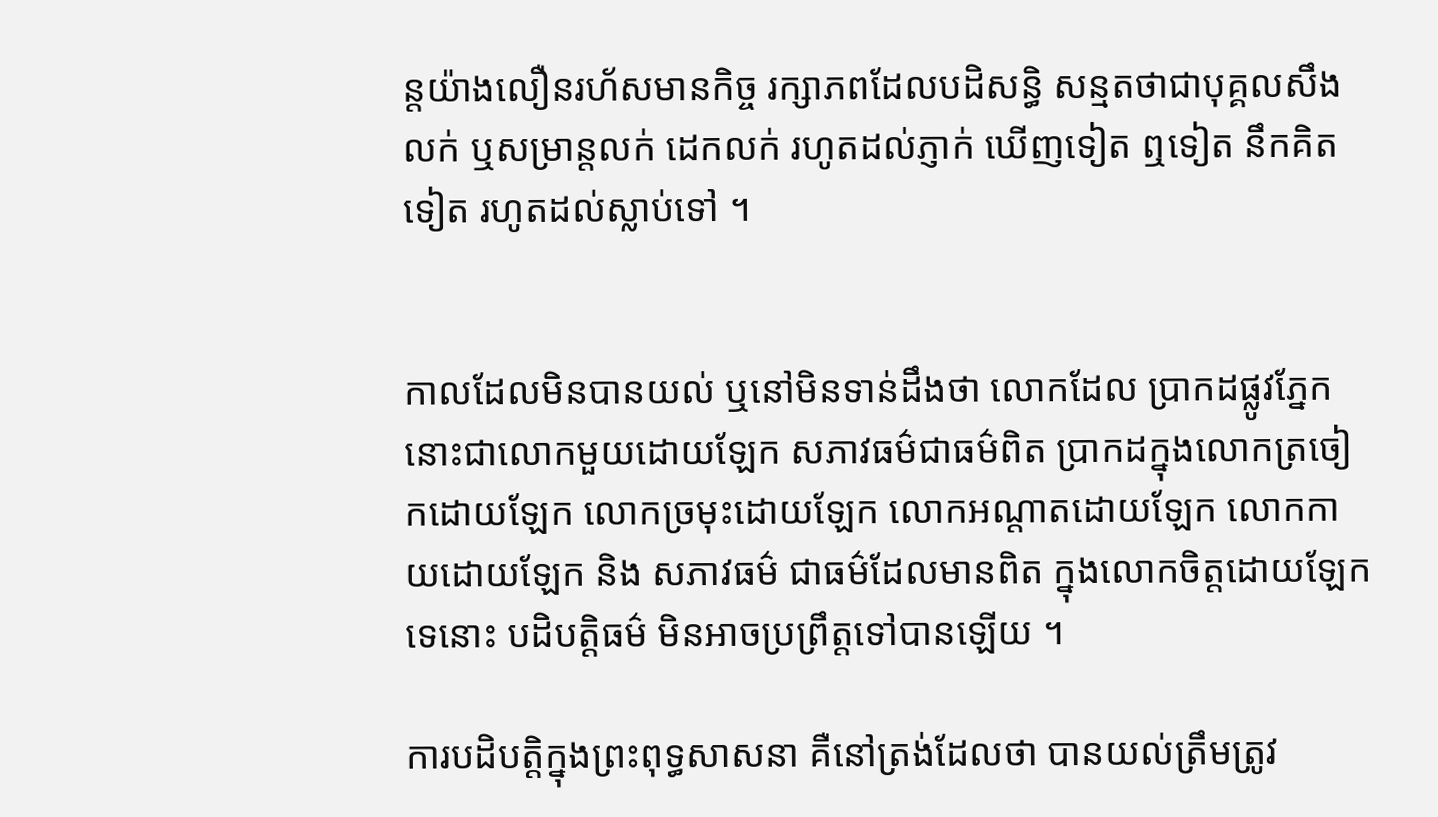ន្តយ៉ាងលឿនរហ័សមានកិច្ច រក្សាភពដែលបដិសន្ធិ សន្មតថាជាបុគ្គលសឹងលក់ ឬសម្រាន្តលក់ ដេកលក់ រហូតដល់ភ្ញាក់ ឃើញទៀត ឮទៀត នឹកគិតទៀត រហូតដល់ស្លាប់ទៅ ។


កាលដែលមិនបានយល់ ឬនៅមិនទាន់ដឹងថា លោកដែល ប្រាកដផ្លូវភ្នែកនោះជាលោកមួយដោយឡែក សភាវធម៌ជាធម៌ពិត ប្រាកដក្នុងលោកត្រចៀកដោយឡែក លោកច្រមុះដោយឡែក លោកអណ្តាតដោយឡែក លោកកាយដោយឡែក និង សភាវធម៌ ជាធម៌ដែលមានពិត ក្នុងលោកចិត្តដោយឡែកទេនោះ បដិបត្តិធម៌ មិនអាចប្រព្រឹត្តទៅបានឡើយ ។

ការបដិបត្តិក្នុងព្រះពុទ្ធសាសនា គឺនៅត្រង់ដែលថា បានយល់ត្រឹមត្រូវ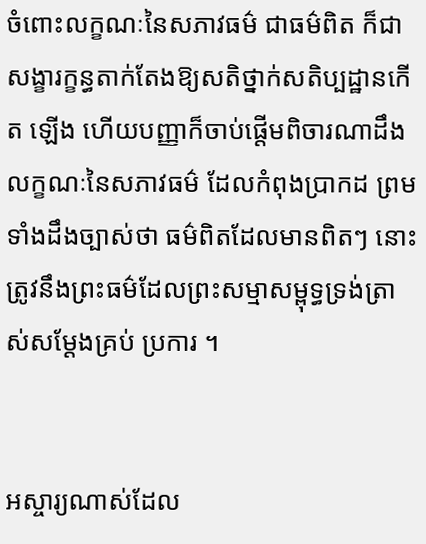ចំពោះលក្ខណៈនៃសភាវធម៌ ជាធម៌ពិត ក៏ជាសង្ខារក្ខន្ធតាក់តែងឱ្យសតិថ្នាក់សតិប្បដ្ឋានកើត ឡើង ហើយបញ្ញាក៏ចាប់ផ្តើមពិចារណាដឹងលក្ខណៈនៃសភាវធម៌ ដែលកំពុងប្រាកដ ព្រមទាំងដឹងច្បាស់ថា ធម៌ពិតដែលមានពិតៗ នោះ ត្រូវនឹងព្រះធម៌ដែលព្រះសម្មាសម្ពុទ្ធទ្រង់ត្រាស់សម្តែងគ្រប់ ប្រការ ។


អស្ចារ្យណាស់ដែល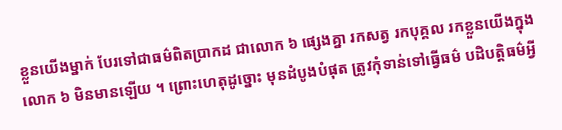ខ្លួនយើងម្នាក់ បែរទៅជាធម៌ពិតប្រាកដ ជាលោក ៦ ផ្សេងគ្នា រកសត្វ រកបុគ្គល រកខ្លួនយើងក្នុងលោក ៦ មិនមានឡើយ ។ ព្រោះហេតុដូច្នោះ មុនដំបូងបំផុត ត្រូវកុំទាន់ទៅធ្វើធម៌ បដិបត្តិធម៌អ្វី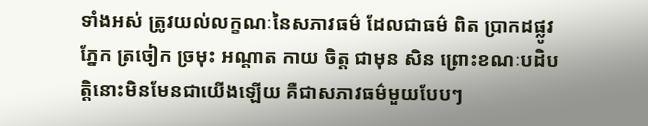ទាំងអស់ ត្រូវយល់លក្ខណៈនៃសភាវធម៌ ដែលជាធម៌ ពិត ប្រាកដផ្លូវភ្នែក ត្រចៀក ច្រមុះ អណ្តាត កាយ ចិត្ត ជាមុន សិន ព្រោះខណៈបដិបត្តិនោះមិនមែនជាយើងឡើយ គឺជាសភាវធម៌មួយបែបៗ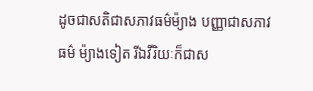ដូចជាសតិជាសភាវធម៌ម៉្យាង បញ្ញាជាសភាវធម៌ ម៉្យាងទៀត រីឯវីរិយៈក៏ជាស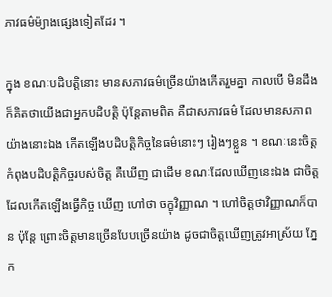ភាវធម៌ម៉្យាងផ្សេងទៀតដែរ ។

ក្នុង ខណៈបដិបត្តិនោះ មានសភាវធម៌ច្រើនយ៉ាងកើតរួមគ្នា កាលបើ មិនដឹង ក៏គិតថាយើងជាអ្នកបដិបត្តិ ប៉ុន្តែតាមពិត គឺជាសភាវធម៌ ដែលមានសភាពយ៉ាងនោះឯង កើតឡើងបដិបត្តិកិច្ចនៃធម៌នោះៗ រៀងៗខ្លួន ។ ខណៈនេះចិត្តកំពុងបដិបត្តិកិច្ចរបស់ចិត្ត គឺឃើញ ជាដើម ខណៈដែលឃើញនេះឯង ជាចិត្តដែលកើតឡើងធ្វើកិច្ច ឃើញ ហៅថា ចក្ខុវិញ្ញាណ ។ ហៅចិត្តថាវិញ្ញាណក៏បាន ប៉ុន្តែ ព្រោះចិត្តមានច្រើនបែបច្រើនយ៉ាង ដូចជាចិត្តឃើញត្រូវអាស្រ័យ ភ្នែក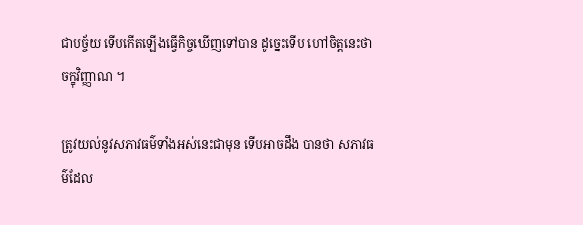ជាបច្ច័យ ទើបកើតឡើងធ្វើកិច្ចឃើញទៅបាន ដូច្នេះទើប ហៅចិត្តនេះថាចក្ខុវិញ្ញាណ ។

ត្រូវយល់នូវសភាវធម៌ទាំងអស់នេះជាមុន ទើបអាចដឹង បានថា សភាវធម៌ដែល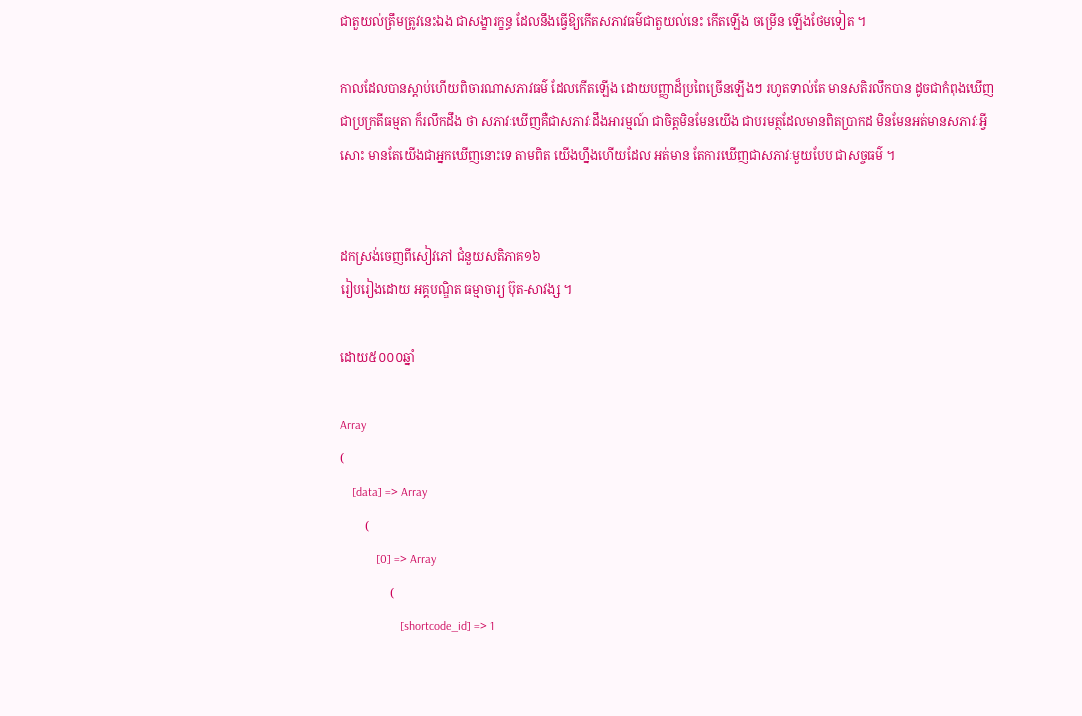ជាតួយល់ត្រឹមត្រូវនេះឯង ជាសង្ខារក្ខន្ធ ដែលនឹងធ្វើឱ្យកើតសភាវធម៌ជាតួយល់នេះ កើតឡើង ចម្រើន ឡើងថែមទៀត ។

កាលដែលបានស្តាប់ហើយពិចារណាសភាវធម៌ ដែលកើតឡើង ដោយបញ្ញាដ៏ប្រពៃច្រើនឡើងៗ រហូតទាល់តែ មានសតិរលឹកបាន ដូចជាកំពុងឃើញជាប្រក្រតីធម្មតា ក៏រលឹកដឹង ថា សភាវៈឃើញគឺជាសភាវៈដឹងអារម្មណ៍ ជាចិត្តមិនមែនយើង ជាបរមត្ថដែលមានពិតប្រាកដ មិនមែនអត់មានសភាវៈអ្វីសោះ មានតែយើងជាអ្នកឃើញនោះទេ តាមពិត យើងហ្នឹងហើយដែល អត់មាន តែការឃើញជាសភាវៈមួយបែប ជាសច្ចធម៌ ។


ដកស្រង់ចេញពីសៀវភៅ ជំនួយសតិភាគ១៦
រៀបរៀងដោយ អគ្គបណ្ឌិត ធម្មាចារ្យ ប៊ុត-សាវង្ស ។

ដោយ៥០០០ឆ្នាំ

Array
(
    [data] => Array
        (
            [0] => Array
                (
                    [shortcode_id] => 1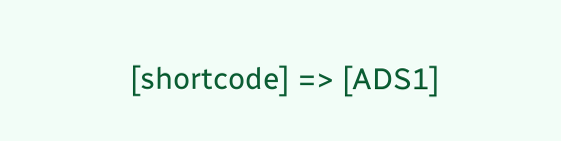[shortcode] => [ADS1]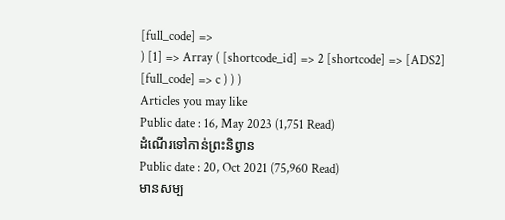[full_code] =>
) [1] => Array ( [shortcode_id] => 2 [shortcode] => [ADS2] [full_code] => c ) ) )
Articles you may like
Public date : 16, May 2023 (1,751 Read)
ដំណើរទៅកាន់ព្រះនិព្វាន
Public date : 20, Oct 2021 (75,960 Read)
មានសម្ប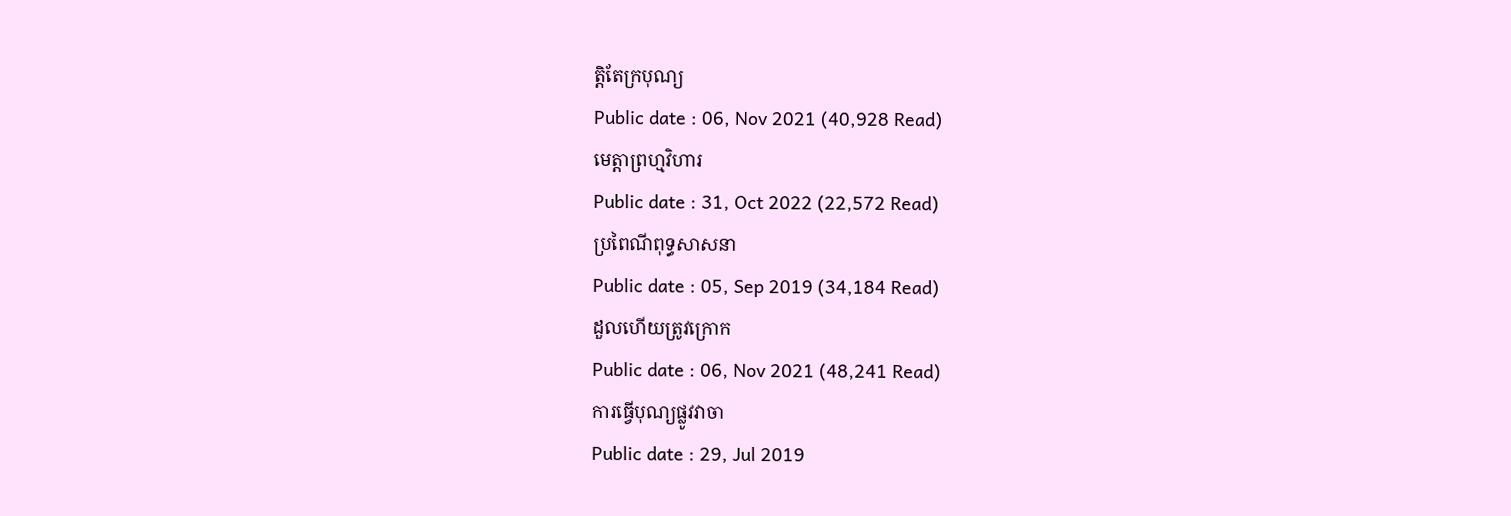ត្តិតែក្របុណ្យ
Public date : 06, Nov 2021 (40,928 Read)
មេត្តាព្រហ្មវិហារ
Public date : 31, Oct 2022 (22,572 Read)
ប្រពៃណីពុទ្ធសាសនា
Public date : 05, Sep 2019 (34,184 Read)
ដួលហើយត្រូវក្រោក
Public date : 06, Nov 2021 (48,241 Read)
ការធ្វើបុណ្យផ្លូវវាចា
Public date : 29, Jul 2019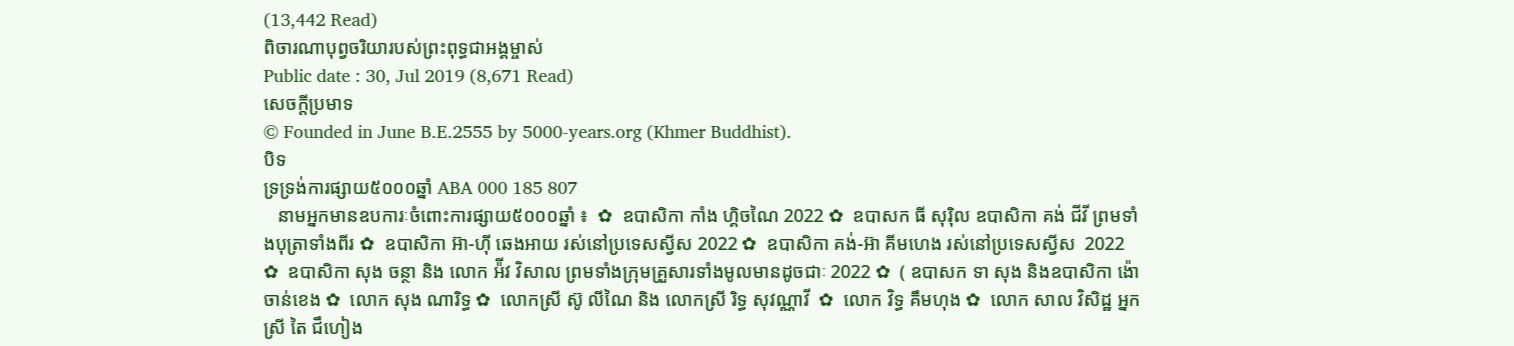(13,442 Read)
ពិចារណាបុព្វចរិយារបស់ព្រះពុទ្ធជាអង្គម្ចាស់
Public date : 30, Jul 2019 (8,671 Read)
សេចក្តីប្រមាទ
© Founded in June B.E.2555 by 5000-years.org (Khmer Buddhist).
បិទ
ទ្រទ្រង់ការផ្សាយ៥០០០ឆ្នាំ ABA 000 185 807
   នាមអ្នកមានឧបការៈចំពោះការផ្សាយ៥០០០ឆ្នាំ ៖  ✿  ឧបាសិកា កាំង ហ្គិចណៃ 2022 ✿  ឧបាសក ធី សុរ៉ិល ឧបាសិកា គង់ ជីវី ព្រមទាំងបុត្រាទាំងពីរ ✿  ឧបាសិកា អ៊ា-ហុី ឆេងអាយ រស់នៅប្រទេសស្វីស 2022 ✿  ឧបាសិកា គង់-អ៊ា គីមហេង រស់នៅប្រទេសស្វីស  2022 ✿  ឧបាសិកា សុង ចន្ថា និង លោក អ៉ីវ វិសាល ព្រមទាំងក្រុមគ្រួសារទាំងមូលមានដូចជាៈ 2022 ✿  ( ឧបាសក ទា សុង និងឧបាសិកា ង៉ោ ចាន់ខេង ✿  លោក សុង ណារិទ្ធ ✿  លោកស្រី ស៊ូ លីណៃ និង លោកស្រី រិទ្ធ សុវណ្ណាវី  ✿  លោក វិទ្ធ គឹមហុង ✿  លោក សាល វិសិដ្ឋ អ្នកស្រី តៃ ជឹហៀង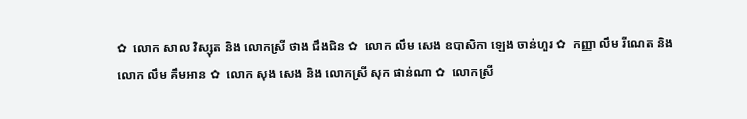✿  លោក សាល វិស្សុត និង លោកស្រី ថាង ជឹងជិន ✿  លោក លឹម សេង ឧបាសិកា ឡេង ចាន់ហួរ ✿  កញ្ញា លឹម រីណេត និង លោក លឹម គឹមអាន ✿  លោក សុង សេង និង លោកស្រី សុក ផាន់ណា ✿  លោកស្រី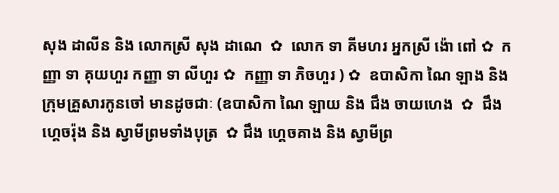សុង ដាលីន និង លោកស្រី សុង ដាណេ  ✿  លោក ទា គីមហរ អ្នកស្រី ង៉ោ ពៅ ✿  កញ្ញា ទា គុយហួរ កញ្ញា ទា លីហួរ ✿  កញ្ញា ទា ភិចហួរ ) ✿  ឧបាសិកា ណៃ ឡាង និងក្រុមគ្រួសារកូនចៅ មានដូចជាៈ (ឧបាសិកា ណៃ ឡាយ និង ជឹង ចាយហេង  ✿  ជឹង ហ្គេចរ៉ុង និង ស្វាមីព្រមទាំងបុត្រ  ✿ ជឹង ហ្គេចគាង និង ស្វាមីព្រ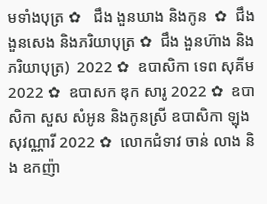មទាំងបុត្រ ✿   ជឹង ងួនឃាង និងកូន  ✿  ជឹង ងួនសេង និងភរិយាបុត្រ ✿  ជឹង ងួនហ៊ាង និងភរិយាបុត្រ)  2022 ✿  ឧបាសិកា ទេព សុគីម 2022 ✿  ឧបាសក ឌុក សារូ 2022 ✿  ឧបាសិកា សួស សំអូន និងកូនស្រី ឧបាសិកា ឡុងសុវណ្ណារី 2022 ✿  លោកជំទាវ ចាន់ លាង និង ឧកញ៉ា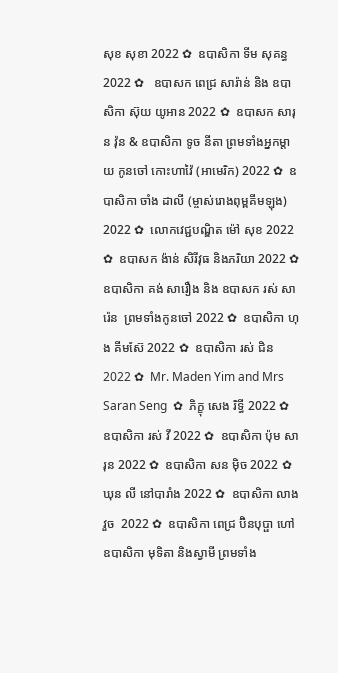សុខ សុខា 2022 ✿  ឧបាសិកា ទីម សុគន្ធ 2022 ✿   ឧបាសក ពេជ្រ សារ៉ាន់ និង ឧបាសិកា ស៊ុយ យូអាន 2022 ✿  ឧបាសក សារុន វ៉ុន & ឧបាសិកា ទូច នីតា ព្រមទាំងអ្នកម្តាយ កូនចៅ កោះហាវ៉ៃ (អាមេរិក) 2022 ✿  ឧបាសិកា ចាំង ដាលី (ម្ចាស់រោងពុម្ពគីមឡុង) 2022 ✿  លោកវេជ្ជបណ្ឌិត ម៉ៅ សុខ 2022 ✿  ឧបាសក ង៉ាន់ សិរីវុធ និងភរិយា 2022 ✿  ឧបាសិកា គង់ សារឿង និង ឧបាសក រស់ សារ៉េន  ព្រមទាំងកូនចៅ 2022 ✿  ឧបាសិកា ហុង គីមស៊ែ 2022 ✿  ឧបាសិកា រស់ ជិន 2022 ✿  Mr. Maden Yim and Mrs Saran Seng  ✿  ភិក្ខុ សេង រិទ្ធី 2022 ✿  ឧបាសិកា រស់ វី 2022 ✿  ឧបាសិកា ប៉ុម សារុន 2022 ✿  ឧបាសិកា សន ម៉ិច 2022 ✿  ឃុន លី នៅបារាំង 2022 ✿  ឧបាសិកា លាង វួច  2022 ✿  ឧបាសិកា ពេជ្រ ប៊ិនបុប្ផា ហៅឧបាសិកា មុទិតា និងស្វាមី ព្រមទាំង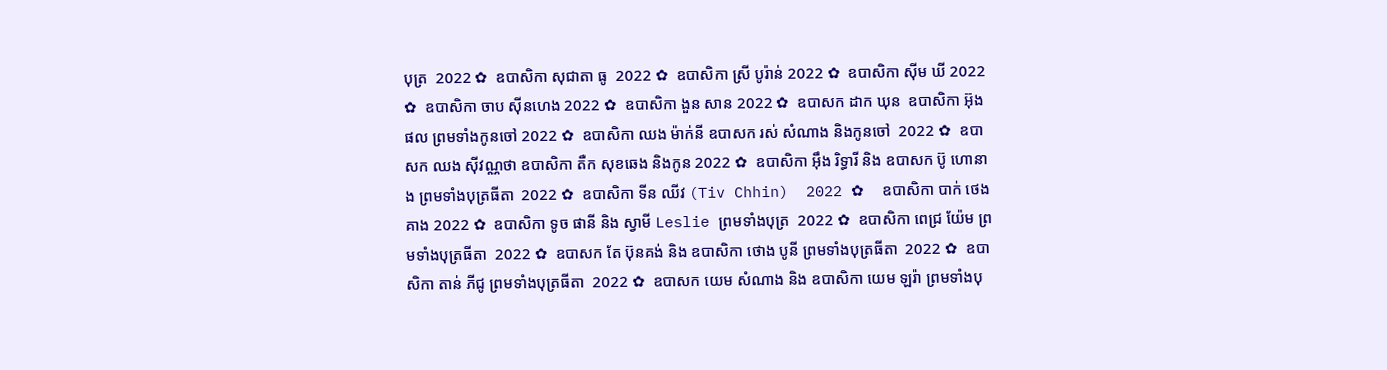បុត្រ  2022 ✿  ឧបាសិកា សុជាតា ធូ  2022 ✿  ឧបាសិកា ស្រី បូរ៉ាន់ 2022 ✿  ឧបាសិកា ស៊ីម ឃី 2022 ✿  ឧបាសិកា ចាប ស៊ីនហេង 2022 ✿  ឧបាសិកា ងួន សាន 2022 ✿  ឧបាសក ដាក ឃុន  ឧបាសិកា អ៊ុង ផល ព្រមទាំងកូនចៅ 2022 ✿  ឧបាសិកា ឈង ម៉ាក់នី ឧបាសក រស់ សំណាង និងកូនចៅ  2022 ✿  ឧបាសក ឈង សុីវណ្ណថា ឧបាសិកា តឺក សុខឆេង និងកូន 2022 ✿  ឧបាសិកា អុឹង រិទ្ធារី និង ឧបាសក ប៊ូ ហោនាង ព្រមទាំងបុត្រធីតា  2022 ✿  ឧបាសិកា ទីន ឈីវ (Tiv Chhin)  2022 ✿  ឧបាសិកា បាក់ ថេងគាង 2022 ✿  ឧបាសិកា ទូច ផានី និង ស្វាមី Leslie ព្រមទាំងបុត្រ  2022 ✿  ឧបាសិកា ពេជ្រ យ៉ែម ព្រមទាំងបុត្រធីតា  2022 ✿  ឧបាសក តែ ប៊ុនគង់ និង ឧបាសិកា ថោង បូនី ព្រមទាំងបុត្រធីតា  2022 ✿  ឧបាសិកា តាន់ ភីជូ ព្រមទាំងបុត្រធីតា  2022 ✿  ឧបាសក យេម សំណាង និង ឧបាសិកា យេម ឡរ៉ា ព្រមទាំងបុ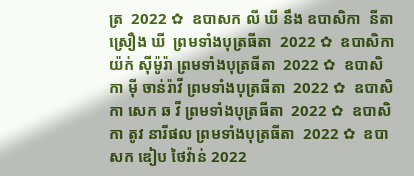ត្រ  2022 ✿  ឧបាសក លី ឃី នឹង ឧបាសិកា  នីតា ស្រឿង ឃី  ព្រមទាំងបុត្រធីតា  2022 ✿  ឧបាសិកា យ៉ក់ សុីម៉ូរ៉ា ព្រមទាំងបុត្រធីតា  2022 ✿  ឧបាសិកា មុី ចាន់រ៉ាវី ព្រមទាំងបុត្រធីតា  2022 ✿  ឧបាសិកា សេក ឆ វី ព្រមទាំងបុត្រធីតា  2022 ✿  ឧបាសិកា តូវ នារីផល ព្រមទាំងបុត្រធីតា  2022 ✿  ឧបាសក ឌៀប ថៃវ៉ាន់ 2022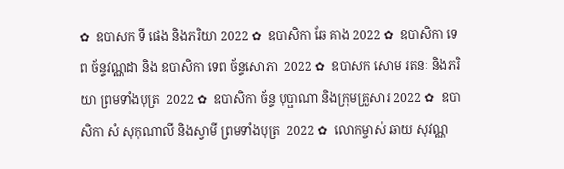✿  ឧបាសក ទី ផេង និងភរិយា 2022 ✿  ឧបាសិកា ឆែ គាង 2022 ✿  ឧបាសិកា ទេព ច័ន្ទវណ្ណដា និង ឧបាសិកា ទេព ច័ន្ទសោភា  2022 ✿  ឧបាសក សោម រតនៈ និងភរិយា ព្រមទាំងបុត្រ  2022 ✿  ឧបាសិកា ច័ន្ទ បុប្ផាណា និងក្រុមគ្រួសារ 2022 ✿  ឧបាសិកា សំ សុកុណាលី និងស្វាមី ព្រមទាំងបុត្រ  2022 ✿  លោកម្ចាស់ ឆាយ សុវណ្ណ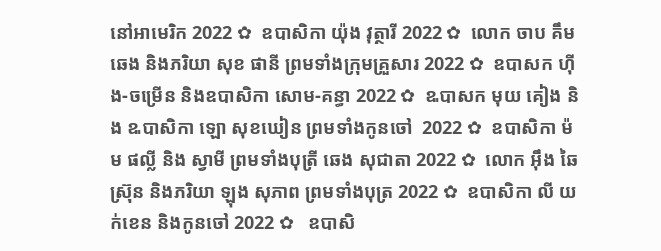នៅអាមេរិក 2022 ✿  ឧបាសិកា យ៉ុង វុត្ថារី 2022 ✿  លោក ចាប គឹមឆេង និងភរិយា សុខ ផានី ព្រមទាំងក្រុមគ្រួសារ 2022 ✿  ឧបាសក ហ៊ីង-ចម្រើន និងឧបាសិកា សោម-គន្ធា 2022 ✿  ឩបាសក មុយ គៀង និង ឩបាសិកា ឡោ សុខឃៀន ព្រមទាំងកូនចៅ  2022 ✿  ឧបាសិកា ម៉ម ផល្លី និង ស្វាមី ព្រមទាំងបុត្រី ឆេង សុជាតា 2022 ✿  លោក អ៊ឹង ឆៃស្រ៊ុន និងភរិយា ឡុង សុភាព ព្រមទាំងបុត្រ 2022 ✿  ឧបាសិកា លី យក់ខេន និងកូនចៅ 2022 ✿   ឧបាសិ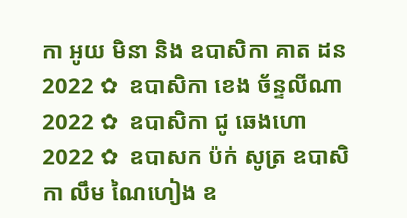កា អូយ មិនា និង ឧបាសិកា គាត ដន 2022 ✿  ឧបាសិកា ខេង ច័ន្ទលីណា 2022 ✿  ឧបាសិកា ជូ ឆេងហោ 2022 ✿  ឧបាសក ប៉ក់ សូត្រ ឧបាសិកា លឹម ណៃហៀង ឧ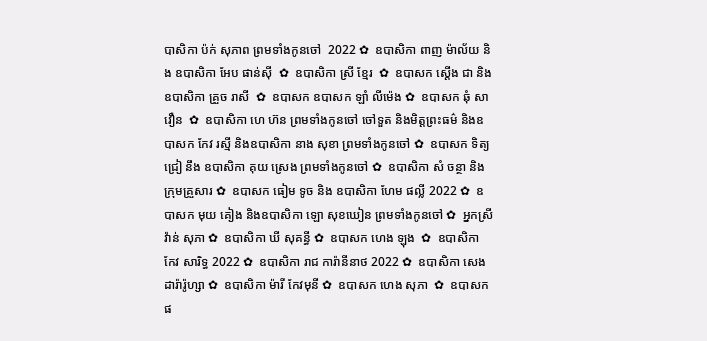បាសិកា ប៉ក់ សុភាព ព្រមទាំងកូនចៅ  2022 ✿  ឧបាសិកា ពាញ ម៉ាល័យ និង ឧបាសិកា អែប ផាន់ស៊ី  ✿  ឧបាសិកា ស្រី ខ្មែរ  ✿  ឧបាសក ស្តើង ជា និងឧបាសិកា គ្រួច រាសី  ✿  ឧបាសក ឧបាសក ឡាំ លីម៉េង ✿  ឧបាសក ឆុំ សាវឿន  ✿  ឧបាសិកា ហេ ហ៊ន ព្រមទាំងកូនចៅ ចៅទួត និងមិត្តព្រះធម៌ និងឧបាសក កែវ រស្មី និងឧបាសិកា នាង សុខា ព្រមទាំងកូនចៅ ✿  ឧបាសក ទិត្យ ជ្រៀ នឹង ឧបាសិកា គុយ ស្រេង ព្រមទាំងកូនចៅ ✿  ឧបាសិកា សំ ចន្ថា និងក្រុមគ្រួសារ ✿  ឧបាសក ធៀម ទូច និង ឧបាសិកា ហែម ផល្លី 2022 ✿  ឧបាសក មុយ គៀង និងឧបាសិកា ឡោ សុខឃៀន ព្រមទាំងកូនចៅ ✿  អ្នកស្រី វ៉ាន់ សុភា ✿  ឧបាសិកា ឃី សុគន្ធី ✿  ឧបាសក ហេង ឡុង  ✿  ឧបាសិកា កែវ សារិទ្ធ 2022 ✿  ឧបាសិកា រាជ ការ៉ានីនាថ 2022 ✿  ឧបាសិកា សេង ដារ៉ារ៉ូហ្សា ✿  ឧបាសិកា ម៉ារី កែវមុនី ✿  ឧបាសក ហេង សុភា  ✿  ឧបាសក ផ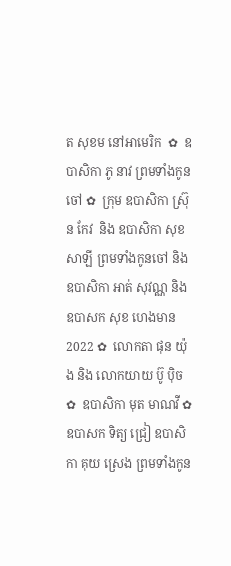ត សុខម នៅអាមេរិក  ✿  ឧបាសិកា ភូ នាវ ព្រមទាំងកូនចៅ ✿  ក្រុម ឧបាសិកា ស្រ៊ុន កែវ  និង ឧបាសិកា សុខ សាឡី ព្រមទាំងកូនចៅ និង ឧបាសិកា អាត់ សុវណ្ណ និង  ឧបាសក សុខ ហេងមាន 2022 ✿  លោកតា ផុន យ៉ុង និង លោកយាយ ប៊ូ ប៉ិច ✿  ឧបាសិកា មុត មាណវី ✿  ឧបាសក ទិត្យ ជ្រៀ ឧបាសិកា គុយ ស្រេង ព្រមទាំងកូន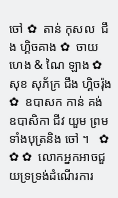ចៅ ✿  តាន់ កុសល  ជឹង ហ្គិចគាង ✿  ចាយ ហេង & ណៃ ឡាង ✿  សុខ សុភ័ក្រ ជឹង ហ្គិចរ៉ុង ✿  ឧបាសក កាន់ គង់ ឧបាសិកា ជីវ យួម ព្រមទាំងបុត្រនិង ចៅ ។   ✿ ✿ ✿  លោកអ្នកអាចជួយទ្រទ្រង់ដំណើរការ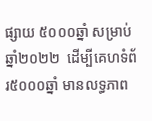ផ្សាយ ៥០០០ឆ្នាំ សម្រាប់ឆ្នាំ២០២២  ដើម្បីគេហទំព័រ៥០០០ឆ្នាំ មានលទ្ធភាព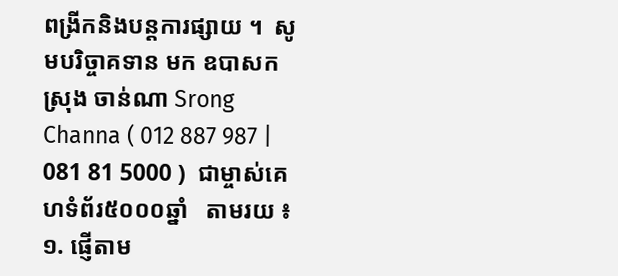ពង្រីកនិងបន្តការផ្សាយ ។  សូមបរិច្ចាគទាន មក ឧបាសក ស្រុង ចាន់ណា Srong Channa ( 012 887 987 | 081 81 5000 )  ជាម្ចាស់គេហទំព័រ៥០០០ឆ្នាំ   តាមរយ ៖ ១. ផ្ញើតាម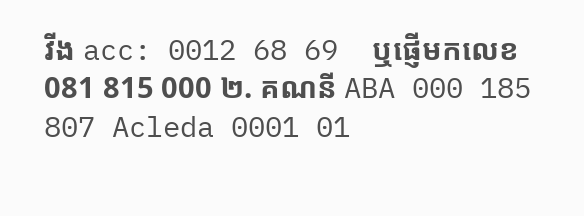វីង acc: 0012 68 69  ឬផ្ញើមកលេខ 081 815 000 ២. គណនី ABA 000 185 807 Acleda 0001 01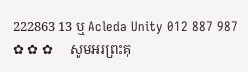222863 13 ឬ Acleda Unity 012 887 987   ✿ ✿ ✿     សូមអរព្រះគុ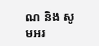ណ និង សូមអរ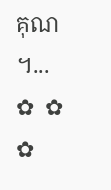គុណ ។...       ✿  ✿  ✿